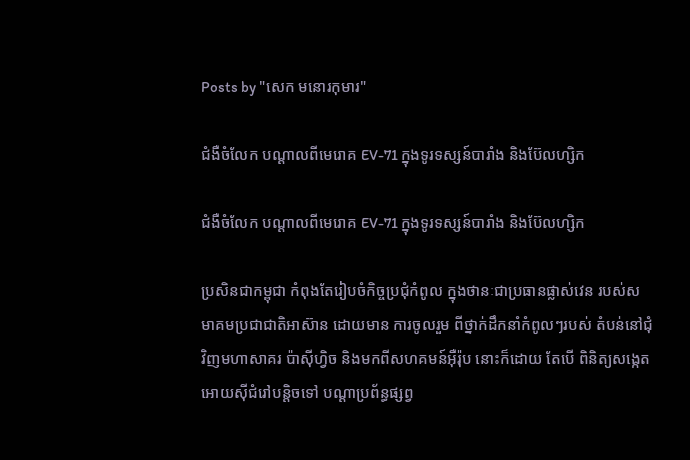Posts by "សេក មនោរកុមារ"

ជំងឺចំលែក បណ្ដាលពីមេរោគ EV-71 ក្នុងទូរទស្សន៍បារាំង និងប៊ែលហ្សិក

ជំងឺចំលែក បណ្ដាលពីមេរោគ EV-71 ក្នុងទូរទស្សន៍បារាំង និងប៊ែលហ្សិក

ប្រសិនជាកម្ពុជា កំពុងតែរៀបចំកិច្ចប្រជុំកំពូល ក្នុងថានៈជាប្រធានផ្លាស់វេន របស់សមាគមប្រជាជាតិអាស៊ាន ដោយមាន ការចូលរួម ពីថ្នាក់ដឹកនាំកំពូលៗរបស់ តំបន់នៅជុំវិញមហាសាគរ ប៉ាស៊ីហ្វិច និងមកពីសហគមន៍អ៊ឺរ៉ុប នោះក៏ដោយ តែបើ ពិនិត្យសង្កេត អោយស៊ីជំរៅបន្តិចទៅ បណ្ដាប្រព័ន្ធផ្សព្វ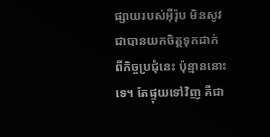ផ្សាយរបស់អ៊ឺរ៉ុប មិនសូវជាបានយកចិត្តទុកដាក់ ពីកិច្ចប្រជុំនេះ ប៉ុន្មាននោះទេ។ តែផ្ទុយទៅវិញ គឺជា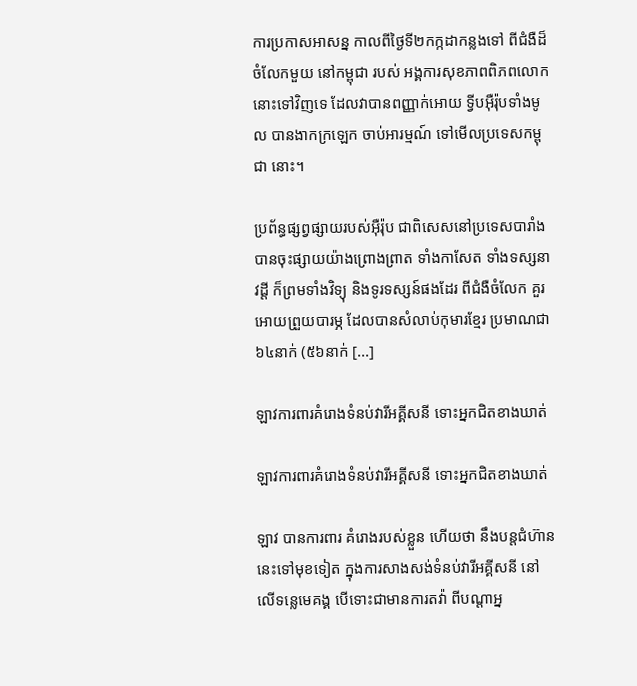ការប្រកាសអាសន្ន កាលពីថ្ងៃទី២កក្កដាកន្លងទៅ ពីជំងឺដ៏ចំលែកមួយ នៅកម្ពុជា របស់ អង្គការសុខភាពពិភពលោក  នោះទៅវិញទេ ដែលវាបានពញ្ញាក់អោយ ទ្វីបអ៊ឺរ៉ុបទាំងមូល បានងាកក្រឡេក ចាប់អារម្មណ៍ ទៅមើលប្រទេសកម្ពុជា នោះ។

ប្រព័ន្ធផ្សព្វផ្សាយរបស់អ៊ឺរ៉ុប ជាពិសេសនៅប្រទេសបារាំង បានចុះផ្សាយយ៉ាងព្រោងព្រាត ទាំងកាសែត ទាំងទស្សនាវដ្ដី ក៏ព្រមទាំងវិទ្យុ និងទូរទស្សន៍ផងដែរ ពីជំងឺចំលែក គួរអោយព្រួយបារម្ភ ដែលបានសំលាប់កុមារខ្មែរ ប្រមាណជា ៦៤នាក់ (៥៦នាក់ [...]

ឡាវការពារគំរោងទំនប់វារីអគ្គីសនី ទោះអ្នកជិតខាងឃាត់

ឡាវការពារគំរោងទំនប់វារីអគ្គីសនី ទោះអ្នកជិតខាងឃាត់

ឡាវ បានការពារ គំរោងរបស់ខ្លួន ហើយថា នឹងបន្តជំហ៊ាននេះទៅមុខទៀត ក្នុងការសាងសង់ទំនប់វារីអគ្គីសនី នៅលើទន្លេមេគង្គ បើទោះជាមានការតវ៉ា ពីបណ្ដាអ្ន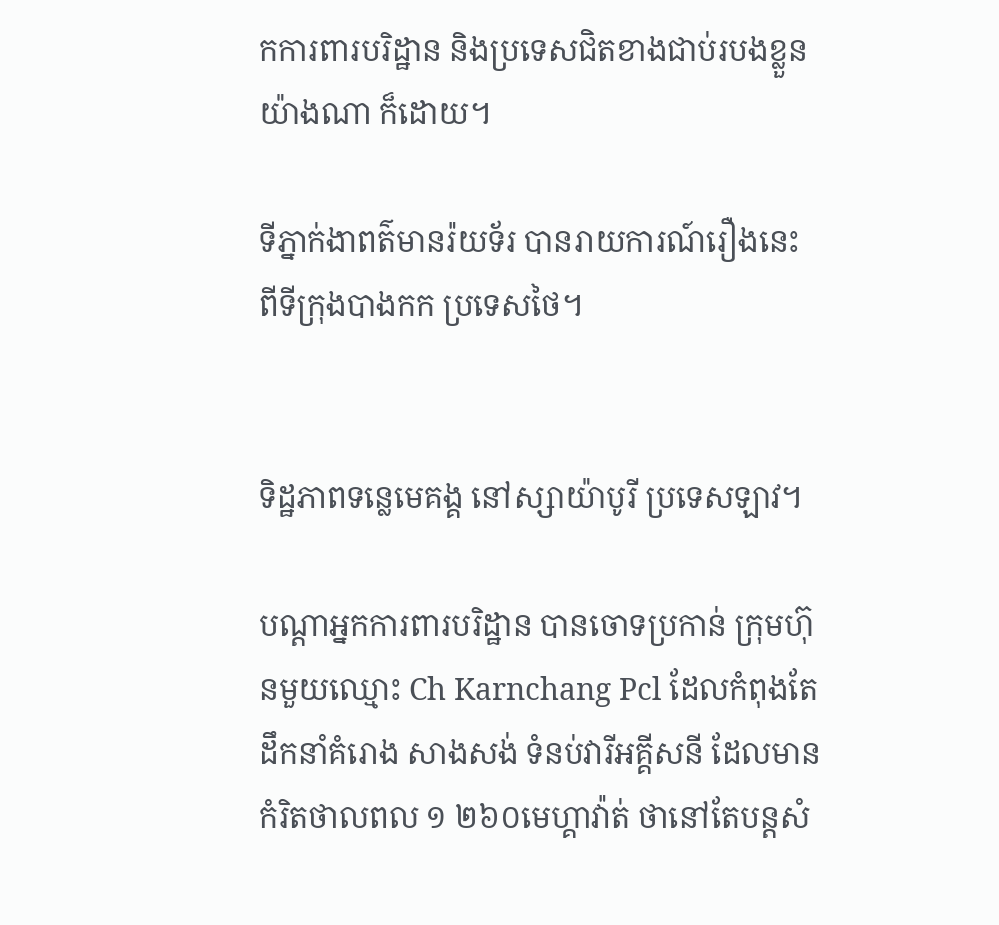កការពារបរិដ្ឋាន និងប្រទេសជិតខាងជាប់របងខ្លួន យ៉ាងណា ក៏ដោយ។

ទីភ្នាក់ងាពត៌មានរ៉យទ័រ បានរាយការណ៍រឿងនេះ ពីទីក្រុងបាងកក ប្រទេសថៃ។


ទិដ្ឋភាពទន្លេមេគង្គ នៅស្សាយ៉ាបូរី ប្រទេសឡាវ។

បណ្ដាអ្នកការពារបរិដ្ឋាន បានចោទប្រកាន់ ក្រុមហ៊ុនមួយឈ្មោះ Ch Karnchang Pcl ដែលកំពុងតែដឹកនាំគំរោង សាងសង់ ទំនប់វារីអគ្គីសនី ដែលមានកំរិតថាលពល ១ ២៦០មេហ្គាវ៉ាត់ ថានៅតែបន្តសំ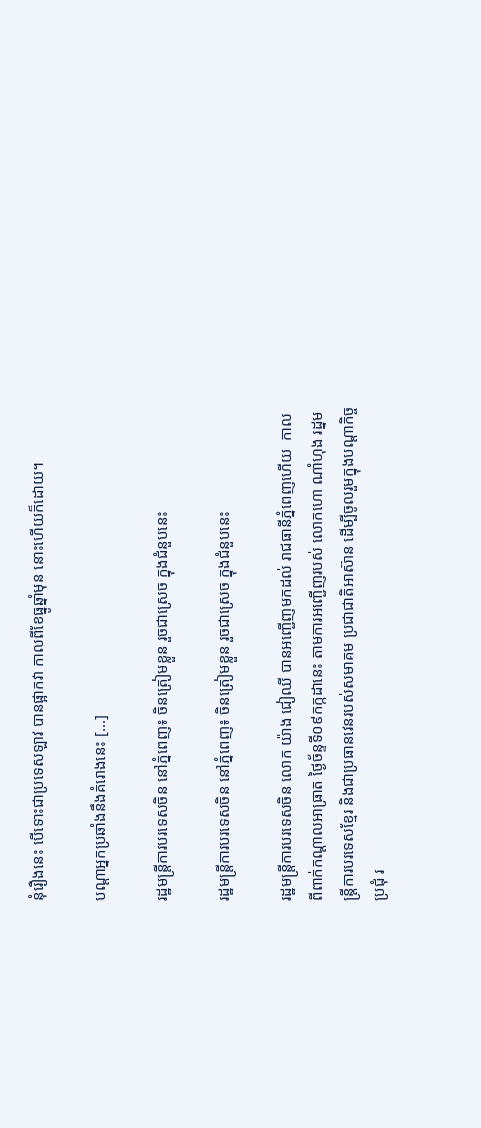នុំរឿងនេះ បើទោះជាប្រទេសឡាវ បានផ្អាកវា កាលពីខែធ្នូឆ្នាំមុន នោះហើយក៏ដោយ។

បណ្ដាអ្នកប្រឆាំងនឹងគំរោងនេះ [...]

រដ្ឋមន្ត្រីការបរទេសចិន នៅភ្នំពេញ៖ ចិនត្រៀមខ្លួន រួចជាស្រេច ក្នុងជំនួបនេះ

រដ្ឋមន្ត្រីការបរទេសចិន នៅភ្នំពេញ៖ ចិនត្រៀមខ្លួន រួចជាស្រេច ក្នុងជំនួបនេះ

រដ្ឋមន្រ្តីការបរទេសចិន លោក យ៉ាង ជៀឈី បានអញ្ជើញមកដល់ រាជធានីភ្នំពេញហើយ  កាលពីពាក់កណ្ដាលអាធ្រាត ថ្ងៃច័ន្ទទី០៩កក្កដានេះ តាមការអញ្ជើញរបស់ លោកហោ ណាំហុង រដ្នមន្ត្រីការបរទេសខ្មែរ និងជាប្រធានវេនរបស់សមាគម ប្រជាជាតិអាស៊ាន ដើម្បីចូលរួមក្នុងបណ្ដាកិច្ចប្រជុំ រ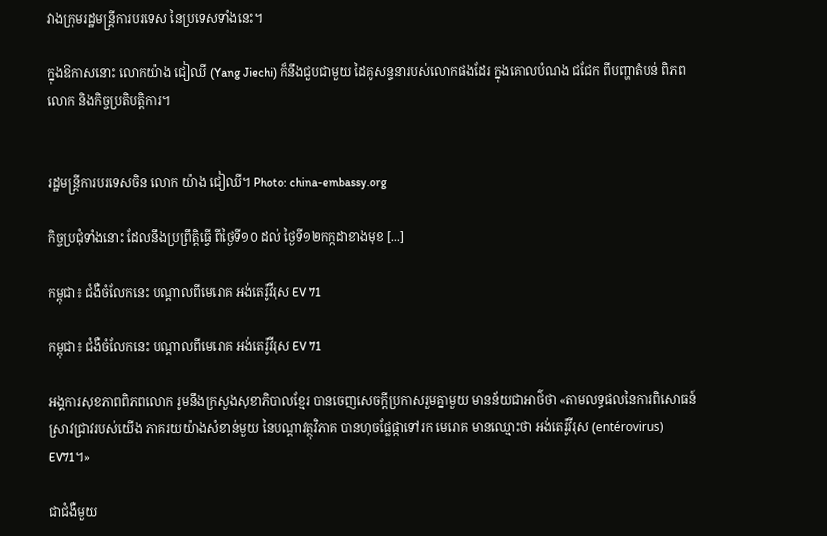វាងក្រុមរដ្ឋមន្ត្រីការបរទេស នៃប្រទេសទាំងនេះ។

ក្នុងឱកាសនោះ លោកយ៉ាង ជៀឈី (Yang Jiechi) ក៏នឹងជួបជាមួយ ដៃគូសន្ទនារបស់លោកផងដែរ ក្នុងគោលបំណង ជជែក ពីបញ្ហាតំបន់ ពិភពលោក និងកិច្ចប្រតិបត្តិការ។


រដ្ឋមន្រ្តីការបរទេសចិន លោក យ៉ាង ជៀឈី។ Photo: china-embassy.org

កិច្ចប្រជុំទាំងនោះ ដែលនឹងប្រព្រឹត្តិធ្វើ ពីថ្ងៃទី១០ ដល់ ថ្ងៃទី១២កក្កដាខាងមុខ [...]

កម្ពុជា៖ ជំងឺចំលែកនេះ បណ្ដាលពីមេរោគ អង់តេរ៉ូវីរុស EV 71

កម្ពុជា៖ ជំងឺចំលែកនេះ បណ្ដាលពីមេរោគ អង់តេរ៉ូវីរុស EV 71

អង្គការសុខភាពពិភពលោក រូមនឹងក្រសួងសុខាភិបាលខ្មែរ បានចេញសេចក្ដីប្រកាសរួមគ្នាមួយ មានន័យជាអាថ៌ថា «តាមលទ្ធផលនៃការពិសោធន៍ស្រាវជ្រាវរបស់យើង ភាគរយយ៉ាងសំខាន់មួយ នៃបណ្ដាវត្ថុវិភាគ បានហុចផ្លែផ្កាទៅរក មេរោគ មានឈ្មោះថា អង់តេរ៉ូវីរុស (entérovirus) EV71។»

ជាជំងឺមួយ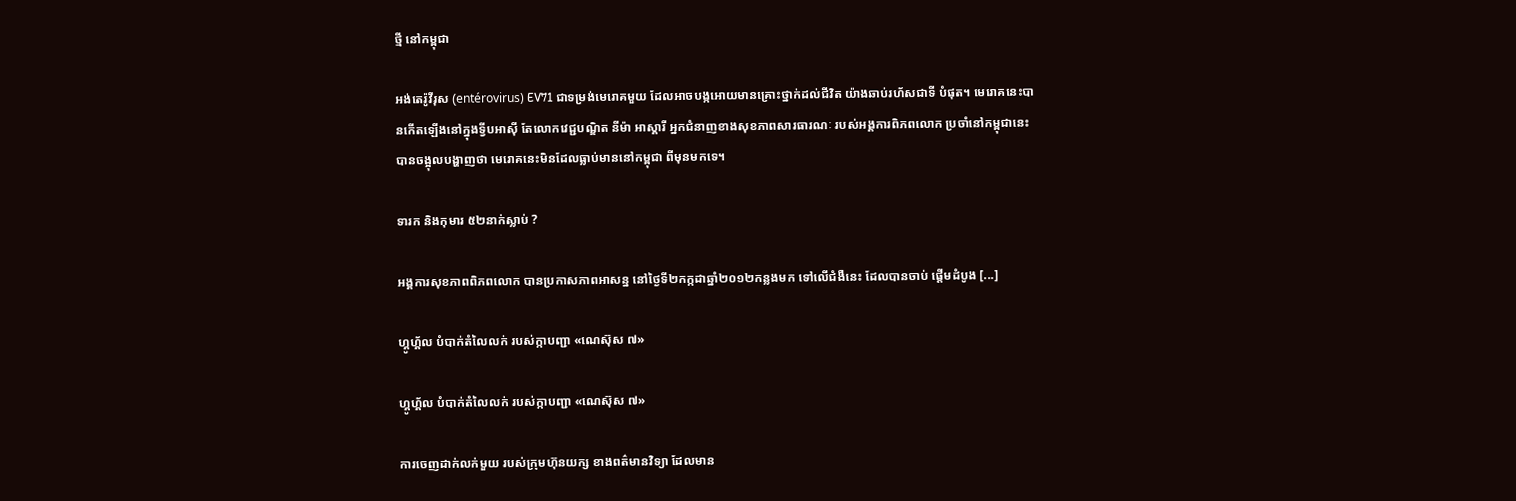ថ្មី នៅកម្ពុជា

អង់តេរ៉ូវីរុស (entérovirus) EV71 ជាទម្រង់មេរោគមួយ ដែលអាចបង្កអោយមានគ្រោះថ្នាក់ដល់ជីវិត យ៉ាងឆាប់រហ័សជាទី បំផុត។ មេរោគនេះបានកើតឡើងនៅក្នុងទ្វីបអាស៊ី តែលោកវេជ្ជបណ្ឌិត នីម៉ា អាស្គារី អ្នកជំនាញខាងសុខភាពសារធារណៈ របស់អង្គការពិភពលោក ប្រចាំនៅកម្ពុជានេះ បានចង្អុលបង្ហាញថា មេរោគនេះមិនដែលធ្លាប់មាននៅកម្ពុជា ពីមុនមកទេ។

ទារក និងកុមារ ៥២នាក់ស្លាប់ ?

អង្គការសុខភាពពិភពលោក បានប្រកាសភាពអាសន្ន នៅថ្ងៃទី២កក្កដាឆ្នាំ២០១២កន្លងមក ទៅលើជំងឺនេះ ដែលបានចាប់ ផ្ដើមដំបូង [...]

ហ្គូហ្គ័ល បំបាក់តំលៃលក់ របស់ក្កាបញ្ជា «ណេស៊ុស ៧»

ហ្គូហ្គ័ល បំបាក់តំលៃលក់ របស់ក្កាបញ្ជា «ណេស៊ុស ៧»

ការចេញដាក់លក់មួយ របស់ក្រុមហ៊ុនយក្ស ខាងពត៌មានវិទ្យា ដែលមាន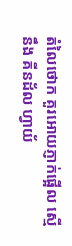តំលៃថោក គួរអោយភ្ញាក់ផ្អើល ស្មើនឹង គីនដ័ល ហ្វាយ័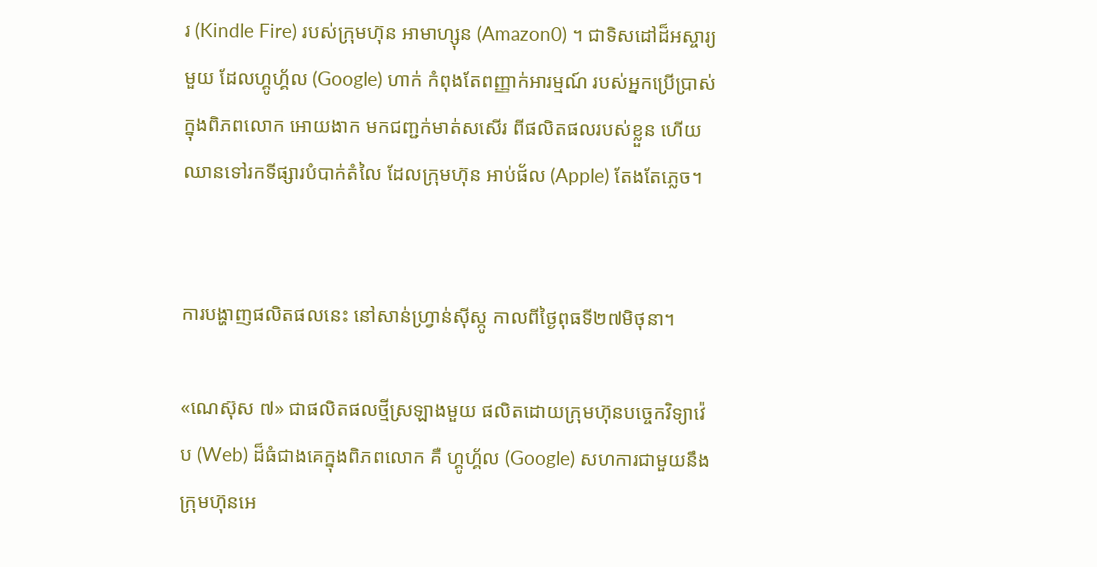រ (Kindle Fire) របស់ក្រុមហ៊ុន អាមាហ្សុន (Amazon0) ។ ជាទិសដៅដ៏អស្ចារ្យមួយ ដែលហ្គូហ្គ័ល (Google) ហាក់ កំពុងតែពញ្ញាក់អារម្មណ៍ របស់អ្នកប្រើប្រាស់ក្នុងពិភពលោក អោយងាក មកជញ្ជក់មាត់សសើរ ពីផលិតផលរបស់ខ្លួន ហើយឈានទៅរកទីផ្សារបំបាក់តំលៃ ដែលក្រុមហ៊ុន អាប់ផ័ល (Apple) តែងតែភ្លេច។


ការបង្ហាញផលិតផលនេះ នៅសាន់ហ្រ្វាន់ស៊ីស្កូ កាលពីថ្ងៃពុធទី២៧មិថុនា។

«ណេស៊ុស ៧» ជាផលិតផលថ្មីស្រឡាងមួយ ផលិតដោយក្រុមហ៊ុនបច្ចេកវិទ្យាវ៉េប (Web) ដ៏ធំជាងគេក្នុងពិភពលោក គឺ ហ្គូហ្គ័ល (Google) សហការជាមួយនឹងក្រុមហ៊ុនអេ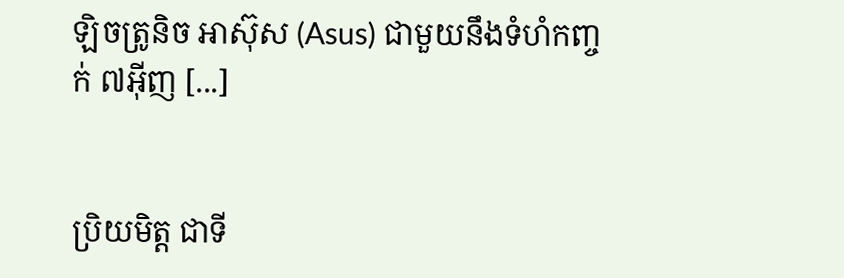ឡិចត្រូនិច អាស៊ុស (Asus) ជាមួយនឹងទំហំកញ្ចក់ ៧អ៊ីញ [...]


ប្រិយមិត្ត ជាទី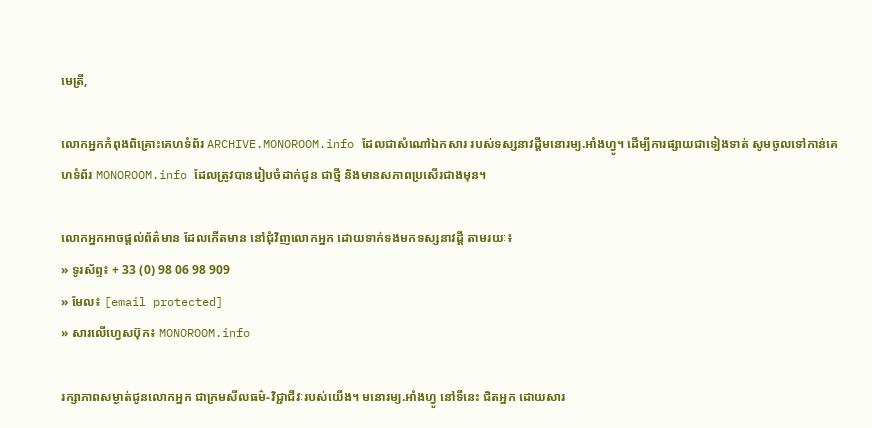មេត្រី,

លោកអ្នកកំពុងពិគ្រោះគេហទំព័រ ARCHIVE.MONOROOM.info ដែលជាសំណៅឯកសារ របស់ទស្សនាវដ្ដីមនោរម្យ.អាំងហ្វូ។ ដើម្បីការផ្សាយជាទៀងទាត់ សូមចូលទៅកាន់គេហទំព័រ MONOROOM.info ដែលត្រូវបានរៀបចំដាក់ជូន ជាថ្មី និងមានសភាពប្រសើរជាងមុន។

លោកអ្នកអាចផ្ដល់ព័ត៌មាន ដែលកើតមាន នៅជុំវិញលោកអ្នក ដោយទាក់ទងមកទស្សនាវដ្ដី តាមរយៈ៖
» ទូរស័ព្ទ៖ + 33 (0) 98 06 98 909
» មែល៖ [email protected]
» សារលើហ្វេសប៊ុក៖ MONOROOM.info

រក្សាភាពសម្ងាត់ជូនលោកអ្នក ជាក្រមសីលធម៌-វិជ្ជាជីវៈរបស់យើង។ មនោរម្យ.អាំងហ្វូ នៅទីនេះ ជិតអ្នក ដោយសារ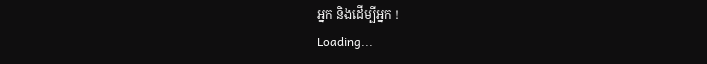អ្នក និងដើម្បីអ្នក !
Loading...